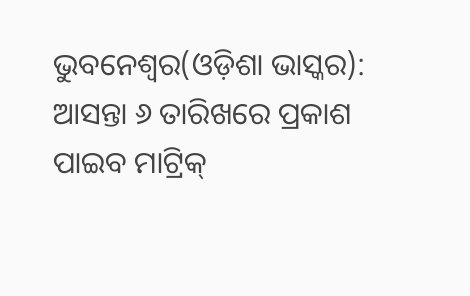ଭୁବନେଶ୍ୱର(ଓଡ଼ିଶା ଭାସ୍କର): ଆସନ୍ତା ୬ ତାରିଖରେ ପ୍ରକାଶ ପାଇବ ମାଟ୍ରିକ୍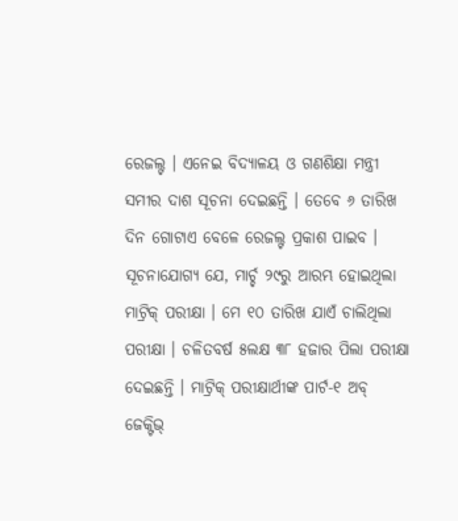ରେଜଲ୍ଟ । ଏନେଇ ବିଦ୍ୟାଳୟ ଓ ଗଣଶିକ୍ଷା ମନ୍ତ୍ରୀ ସମୀର ଦାଶ ସୂଚନା ଦେଇଛନ୍ତି । ତେବେ ୬ ତାରିଖ ଦିନ ଗୋଟାଏ ବେଳେ ରେଜଲ୍ଟ ପ୍ରକାଶ ପାଇବ ।
ସୂଚନାଯୋଗ୍ୟ ଯେ, ମାର୍ଚ୍ଚ ୨୯ରୁ ଆରମ୍ଭ ହୋଇଥିଲା ମାଟ୍ରିକ୍ ପରୀକ୍ଷା । ମେ ୧୦ ତାରିଖ ଯାଏଁ ଚାଲିଥିଲା ପରୀକ୍ଷା । ଚଳିତବର୍ଷ ୫ଲକ୍ଷ ୩୮ ହଜାର ପିଲା ପରୀକ୍ଷା ଦେଇଛନ୍ତି । ମାଟ୍ରିକ୍ ପରୀକ୍ଷାର୍ଥୀଙ୍କ ପାର୍ଟ-୧ ଅବ୍ ଜେକ୍ଟିଭ୍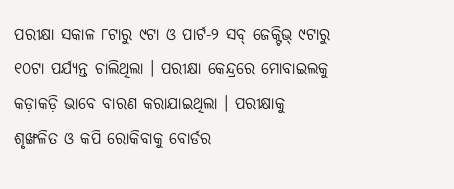ପରୀକ୍ଷା ସକାଳ ୮ଟାରୁ ୯ଟା ଓ ପାର୍ଟ-୨ ସବ୍ ଜେକ୍ଟିଭ୍ ୯ଟାରୁ ୧୦ଟା ପର୍ଯ୍ୟନ୍ତ ଚାଲିଥିଲା । ପରୀକ୍ଷା କେନ୍ଦ୍ରରେ ମୋବାଇଲକୁ କଡ଼ାକଡ଼ି ଭାବେ ବାରଣ କରାଯାଇଥିଲା । ପରୀକ୍ଷାକୁ ଶୃଙ୍ଖଳିତ ଓ କପି ରୋକିବାକୁ ବୋର୍ଡର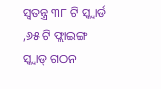ସ୍ଵତନ୍ତ୍ର ୩୮ ଟି ସ୍କ୍ୱାର୍ଡ ,୬୫ ଟି ଫ୍ଲାଇଙ୍ଗ ସ୍କ୍ବାଡ୍ ଗଠନ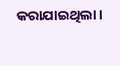କରାଯାଇଥିଲା।